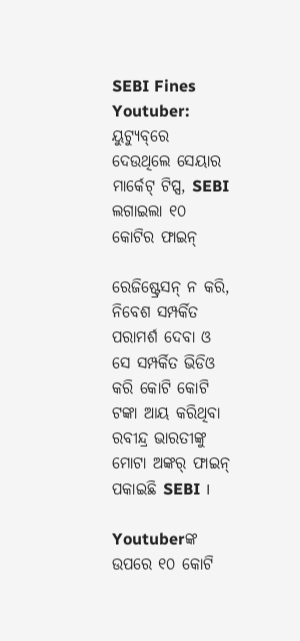SEBI Fines Youtuber: ୟୁଟ୍ୟୁବ୍‌ରେ ଦେଉଥିଲେ ସେୟାର ମାର୍କେଟ୍‌ ଟିପ୍ସ, SEBI ଲଗାଇଲା ୧୦ କୋଟିର ଫାଇନ୍‌

ରେଜିଷ୍ଟ୍ରେସନ୍ ନ କରି, ନିବେଶ ସମ୍ପର୍କିତ ପରାମର୍ଶ ଦେବା ଓ ସେ ସମ୍ପର୍କିତ ଭିଡିଓ କରି କୋଟି କୋଟି ଟଙ୍କା ଆୟ କରିଥିବା ରବୀନ୍ଦ୍ର ଭାରତୀଙ୍କୁ ମୋଟା ଅଙ୍କର୍ ଫାଇନ୍ ପକାଇଛି SEBI ।

Youtuberଙ୍କ ଉପରେ ୧୦ କୋଟି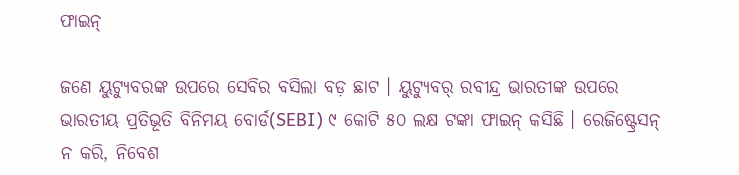ଫାଇନ୍‌

ଜଣେ ୟୁଟ୍ୟୁବରଙ୍କ ଉପରେ ସେବିର ବସିଲା ବଡ଼ ଛାଟ । ୟୁଟ୍ୟୁବର୍ ରବୀନ୍ଦ୍ର ଭାରତୀଙ୍କ ଉପରେ ଭାରତୀୟ ପ୍ରତିଭୂତି ବିନିମୟ ବୋର୍ଡ(SEBI) ୯ କୋଟି ୫୦ ଲକ୍ଷ ଟଙ୍କା ଫାଇନ୍ କସିଛି । ରେଜିଷ୍ଟ୍ରେସନ୍ ନ କରି, ନିବେଶ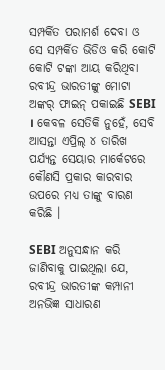ସମ୍ପର୍କିତ ପରାମର୍ଶ ଦେବା ଓ ସେ ସମ୍ପର୍କିତ ଭିଡିଓ କରି କୋଟି କୋଟି ଟଙ୍କା ଆୟ କରିଥିବା ରବୀନ୍ଦ୍ର ଭାରତୀଙ୍କୁ ମୋଟା ଅଙ୍କର୍ ଫାଇନ୍ ପକାଇଛି SEBI । କେବଳ ସେତିକି ନୁହେଁ, ସେବି ଆସନ୍ତା ଏପ୍ରିଲ୍ ୪ ତାରିଖ ପର୍ଯ୍ୟନ୍ତ ସେୟାର ମାର୍କେଟରେ କୌଣସି ପ୍ରକାର କାରବାର ଉପରେ ମଧ୍ୟ ତାଙ୍କୁ ବାରଣ କରିଛି ।

SEBI ଅନୁସନ୍ଧାନ କରି ଜାଣିବାକୁ ପାଇଥିଲା ଯେ, ରବୀନ୍ଦ୍ର ଭାରତୀଙ୍କ କମ୍ପାନୀ ଅନଭିଜ୍ଞ ସାଧାରଣ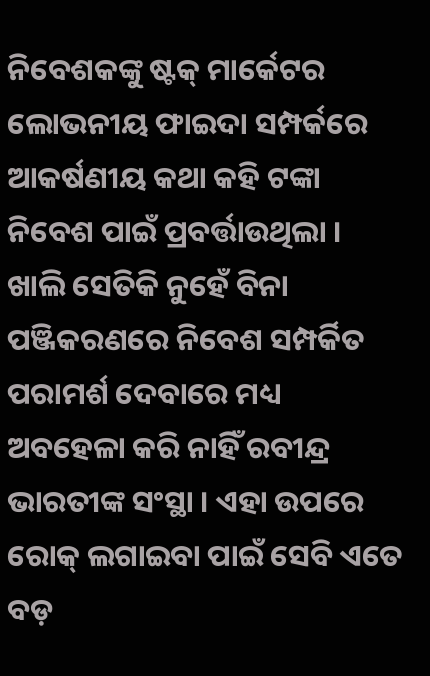ନିବେଶକଙ୍କୁ ଷ୍ଟକ୍ ମାର୍କେଟର ଲୋଭନୀୟ ଫାଇଦା ସମ୍ପର୍କରେ ଆକର୍ଷଣୀୟ କଥା କହି ଟଙ୍କା ନିବେଶ ପାଇଁ ପ୍ରବର୍ତ୍ତାଉଥିଲା । ଖାଲି ସେତିକି ନୁହେଁ ବିନା ପଞ୍ଜିକରଣରେ ନିବେଶ ସମ୍ପର୍କିତ ପରାମର୍ଶ ଦେବାରେ ମଧ୍ୟ ଅବହେଳା କରି ନାହିଁ ରବୀନ୍ଦ୍ର ଭାରତୀଙ୍କ ସଂସ୍ଥା । ଏହା ଉପରେ ରୋକ୍ ଲଗାଇବା ପାଇଁ ସେବି ଏତେ ବଡ଼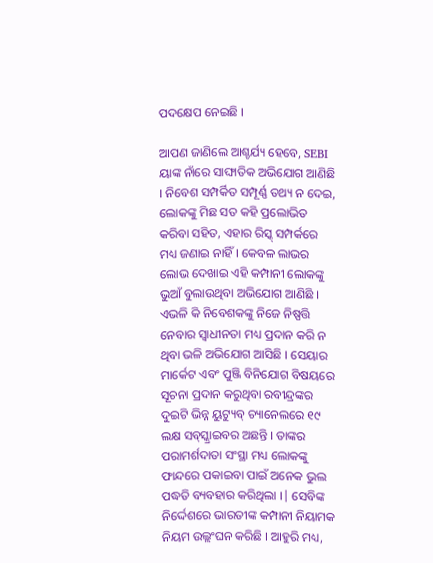ପଦକ୍ଷେପ ନେଇଛି ।

ଆପଣ ଜାଣିଲେ ଆଶ୍ଚର୍ଯ୍ୟ ହେବେ, SEBI ୟାଙ୍କ ନାଁରେ ସାଙ୍ଘାତିକ ଅଭିଯୋଗ ଆଣିଛି । ନିବେଶ ସମ୍ପର୍କିତ ସମ୍ପୂର୍ଣ୍ଣ ତଥ୍ୟ ନ ଦେଇ, ଲୋକଙ୍କୁ ମିଛ ସତ କହି ପ୍ରଲୋଭିତ କରିବା ସହିତ, ଏହାର ରିସ୍କ୍ ସମ୍ପର୍କରେ ମଧ୍ୟ ଜଣାଇ ନାହିଁ । କେବଳ ଲାଭର ଲୋଭ ଦେଖାଇ ଏହି କମ୍ପାନୀ ଲୋକଙ୍କୁ ଭୁଆଁ ବୁଲାଉଥିବା ଅଭିଯୋଗ ଆଣିଛି । ଏଭଳି କି ନିବେଶକଙ୍କୁ ନିଜେ ନିଷ୍ପତ୍ତି ନେବାର ସ୍ୱାଧୀନତା ମଧ୍ୟ ପ୍ରଦାନ କରି ନ ଥିବା ଭଳି ଅଭିଯୋଗ ଆସିଛି । ସେୟାର ମାର୍କେଟ ଏବଂ ପୁଞ୍ଜି ବିନିଯୋଗ ବିଷୟରେ ସୂଚନା ପ୍ରଦାନ କରୁଥିବା ରବୀନ୍ଦ୍ରଙ୍କର ଦୁଇଟି ଭିନ୍ନ ୟୁଟ୍ୟୁବ୍ ଚ୍ୟାନେଲରେ ୧୯ ଲକ୍ଷ ସବ୍‌ସ୍କ୍ରାଇବର ଅଛନ୍ତି । ତାଙ୍କର ପରାମର୍ଶଦାତା ସଂସ୍ଥା ମଧ୍ୟ ଲୋକଙ୍କୁ ଫାନ୍ଦରେ ପକାଇବା ପାଇଁ ଅନେକ ଭୁଲ ପଦ୍ଧତି ବ୍ୟବହାର କରିଥିଲା ।| ସେବିଙ୍କ ନିର୍ଦ୍ଦେଶରେ ଭାରତୀଙ୍କ କମ୍ପାନୀ ନିୟାମକ ନିୟମ ଉଲ୍ଲଂଘନ କରିଛି । ଆହୁରି ମଧ୍ୟ,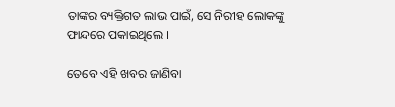ତାଙ୍କର ବ୍ୟକ୍ତିଗତ ଲାଭ ପାଇଁ, ସେ ନିରୀହ ଲୋକଙ୍କୁ ଫାନ୍ଦରେ ପକାଇଥିଲେ ।

ତେବେ ଏହି ଖବର ଜାଣିବା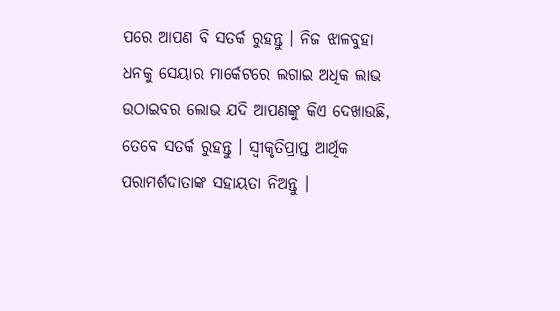ପରେ ଆପଣ ବି ସତର୍କ ରୁହନ୍ତୁ । ନିଜ ଝାଳବୁହା ଧନକୁ ସେୟାର ମାର୍କେଟରେ ଲଗାଇ ଅଧିକ ଲାଭ ଉଠାଇବର ଲୋଭ ଯଦି ଆପଣଙ୍କୁ କିଏ ଦେଖାଉଛି, ତେବେ ସତର୍କ ରୁହନ୍ତୁ । ସ୍ୱୀକୃତିପ୍ରାପ୍ତ ଆର୍ଥିକ ପରାମର୍ଶଦାତାଙ୍କ ସହାୟତା ନିଅନ୍ତୁ ।